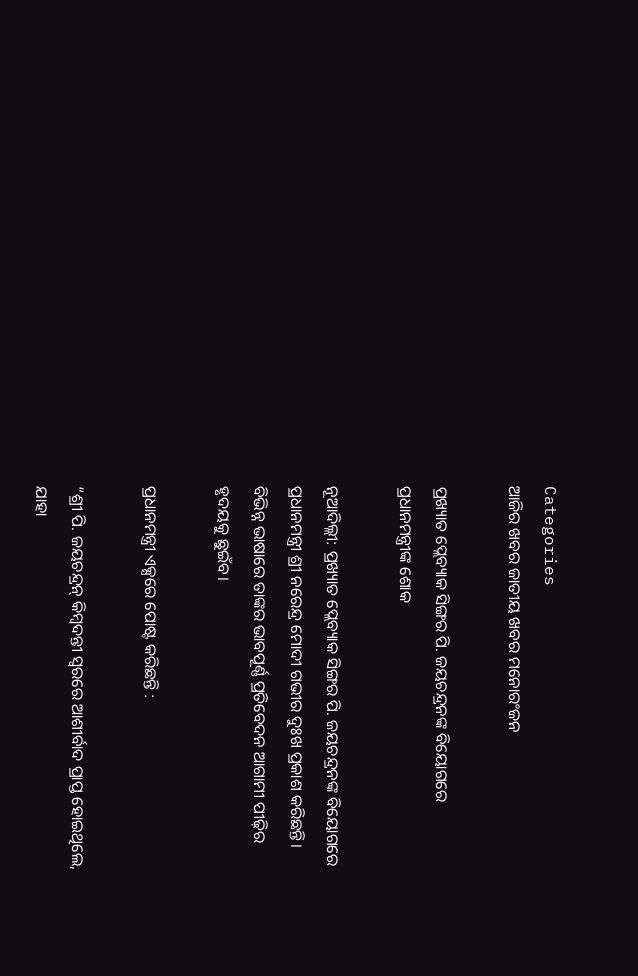Categories
ଆଜିର ଖବର ଜାତୀୟ ଖବର ମନୋରଂଜନ

ପ୍ରଖ୍ୟାତ ପ୍ଲେବ୍ୟାକ ସିଙ୍ଗର ପି. ଜୟଚନ୍ଦ୍ରନଙ୍କ ବିୟୋଗରେ ପ୍ରଧାନମନ୍ତ୍ରୀଙ୍କ ଶୋକ

ନୂଆଦିଲ୍ଲୀ: ପ୍ରଖ୍ୟାତ ପ୍ଲେବ୍ୟାକ ସିଙ୍ଗର ପି. ଜୟଚନ୍ଦ୍ରନଙ୍କ ବିୟୋଗରେ ପ୍ରଧାନମନ୍ତ୍ରୀ ଶ୍ରୀ ନରେନ୍ଦ୍ର ମୋଦୀ ଗଭୀର ଦୁଃଖ ପ୍ରକାଶ କରିଛନ୍ତି। ବିଭିନ୍ନ ଭାଷାରେ ତାଙ୍କର ଭାବପୂର୍ଣ୍ଣ ପ୍ରତିବେଦନ ଆଗାମୀ ପୀଢ଼ିର ହୃଦୟକୁ ଛୁଇଁବ।

ପ୍ରଧାନମନ୍ତ୍ରୀ ଏକ୍ସରେ ପୋଷ୍ଟ କରିଛନ୍ତି :

“ଶ୍ରୀ ପି. ଜୟଚନ୍ଦ୍ରନ୍ କିମ୍ବଦନ୍ତୀ ସ୍ୱରରେ ଆଶୀର୍ବାଦ ପ୍ରାପ୍ତ ହୋଇଥିଲେ, ଯାହା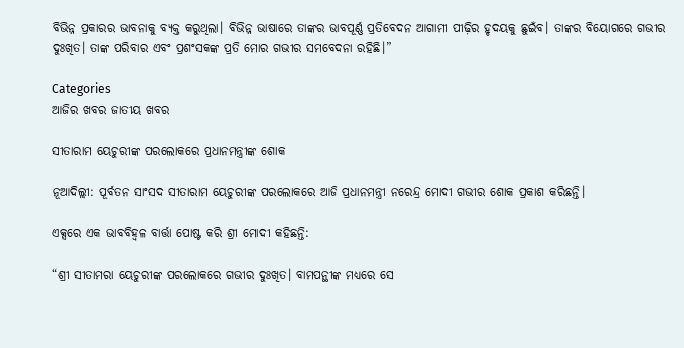ବିଭିନ୍ନ ପ୍ରକାରର ଭାବନାକୁ ବ୍ୟକ୍ତ କରୁଥିଲା। ବିଭିନ୍ନ ଭାଷାରେ ତାଙ୍କର ଭାବପୂର୍ଣ୍ଣ ପ୍ରତିବେଦନ ଆଗାମୀ ପୀଢ଼ିର ହୃଦୟକୁ ଛୁଇଁବ। ତାଙ୍କର ବିୟୋଗରେ ଗଭୀର ଦୁଃଖିତ। ତାଙ୍କ ପରିବାର ଏବଂ ପ୍ରଶଂସକଙ୍କ ପ୍ରତି ମୋର ଗଭୀର ସମବେଦନା ରହିଛି।”

Categories
ଆଜିର ଖବର ଜାତୀୟ ଖବର

ସୀତାରାମ ୟେଚୁରୀଙ୍କ ପରଲୋକରେ ପ୍ରଧାନମନ୍ତ୍ରୀଙ୍କ ଶୋକ

ନୂଆଦିଲ୍ଲୀ: ପୂର୍ବତନ ସାଂସଦ ସୀତାରାମ ୟେଚୁରୀଙ୍କ ପରଲୋକରେ ଆଜି ପ୍ରଧାନମନ୍ତ୍ରୀ ନରେନ୍ଦ୍ର ମୋଦୀ ଗଭୀର ଶୋକ ପ୍ରକାଶ କରିଛନ୍ତି।

ଏକ୍ସରେ ଏକ ଭାବବିହ୍ୱଳ ବାର୍ତ୍ତା ପୋଷ୍ଟ କରି ଶ୍ରୀ ମୋଦୀ କହିଛନ୍ତି:

“ଶ୍ରୀ ସୀତାମରା ୟେଚୁରୀଙ୍କ ପରଲୋକରେ ଗଭୀର ଦୁଃଖିତ। ବାମପନ୍ଥୀଙ୍କ ମଧ୍ୟରେ ସେ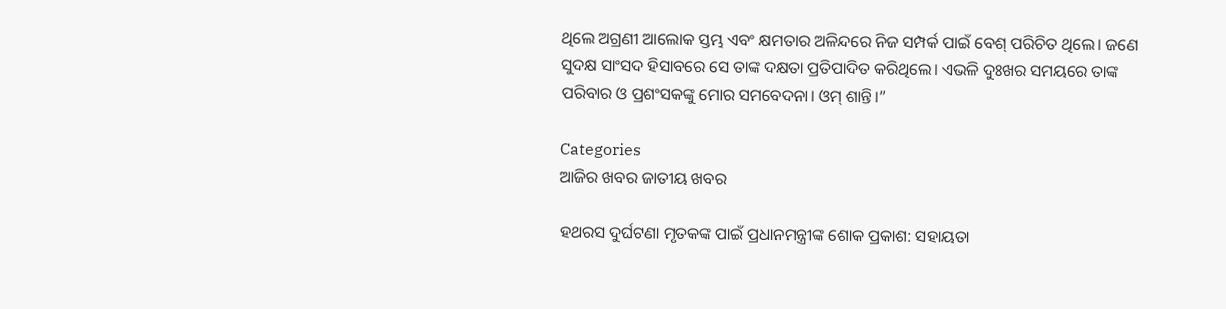ଥିଲେ ଅଗ୍ରଣୀ ଆଲୋକ ସ୍ତମ୍ଭ ଏବଂ କ୍ଷମତାର ଅଳିନ୍ଦରେ ନିଜ ସମ୍ପର୍କ ପାଇଁ ବେଶ୍ ପରିଚିତ ଥିଲେ। ଜଣେ ସୁଦକ୍ଷ ସାଂସଦ ହିସାବରେ ସେ ତାଙ୍କ ଦକ୍ଷତା ପ୍ରତିପାଦିତ କରିଥିଲେ। ଏଭଳି ଦୁଃଖର ସମୟରେ ତାଙ୍କ ପରିବାର ଓ ପ୍ରଶଂସକଙ୍କୁ ମୋର ସମବେଦନା। ଓମ୍ ଶାନ୍ତି।”

Categories
ଆଜିର ଖବର ଜାତୀୟ ଖବର

ହଥରସ ଦୁର୍ଘଟଣା ମୃତକଙ୍କ ପାଇଁ ପ୍ରଧାନମନ୍ତ୍ରୀଙ୍କ ଶୋକ ପ୍ରକାଶ: ସହାୟତା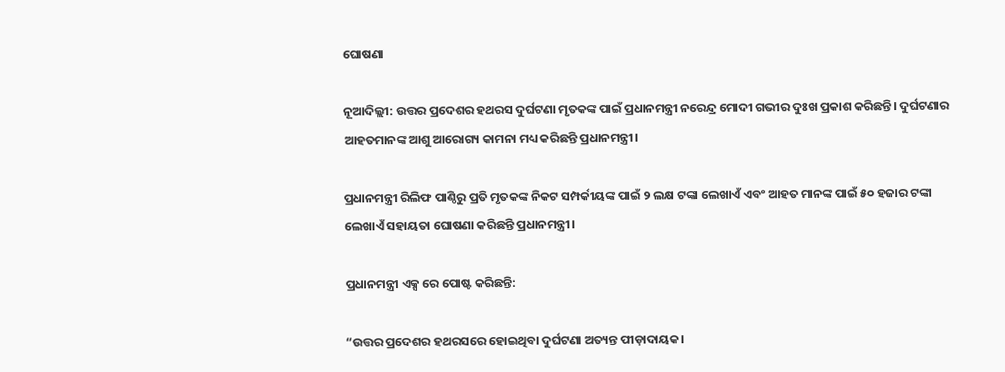ଘୋଷଣା

ନୂଆଦିଲ୍ଲୀ: ଉତ୍ତର ପ୍ରଦେଶର ହଥରସ ଦୁର୍ଘଟଣା ମୃତକଙ୍କ ପାଇଁ ପ୍ରଧାନମନ୍ତ୍ରୀ ନରେନ୍ଦ୍ର ମୋଦୀ ଗଭୀର ଦୁଃଖ ପ୍ରକାଶ କରିଛନ୍ତି। ଦୁର୍ଘଟଣାର ଆହତମାନଙ୍କ ଆଶୁ ଆରୋଗ୍ୟ କାମନା ମଧ୍ୟ କରିଛନ୍ତି ପ୍ରଧାନମନ୍ତ୍ରୀ।

ପ୍ରଧାନମନ୍ତ୍ରୀ ରିଲିଫ ପାଣ୍ଠିରୁ ପ୍ରତି ମୃତକଙ୍କ ନିକଟ ସମ୍ପର୍କୀୟଙ୍କ ପାଇଁ ୨ ଲକ୍ଷ ଟଙ୍କା ଲେଖାଏଁ ଏବଂ ଆହତ ମାନଙ୍କ ପାଇଁ ୫୦ ହଜାର ଟଙ୍କା ଲେଖାଏଁ ସହାୟତା ଘୋଷଣା କରିଛନ୍ତି ପ୍ରଧାନମନ୍ତ୍ରୀ।

ପ୍ରଧାନମନ୍ତ୍ରୀ ଏକ୍ସ ରେ ପୋଷ୍ଟ କରିଛନ୍ତି:

“ଉତ୍ତର ପ୍ରଦେଶର ହଥରସରେ ହୋଇଥିବା ଦୁର୍ଘଟଣା ଅତ୍ୟନ୍ତ ପୀଡ଼ାଦାୟକ।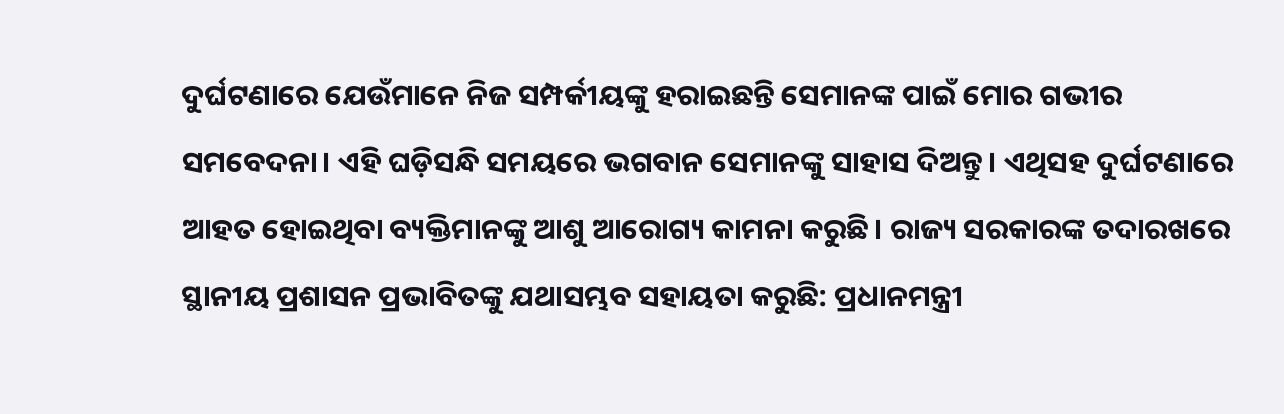ଦୁର୍ଘଟଣାରେ ଯେଉଁମାନେ ନିଜ ସମ୍ପର୍କୀୟଙ୍କୁ ହରାଇଛନ୍ତି ସେମାନଙ୍କ ପାଇଁ ମୋର ଗଭୀର ସମବେଦନା। ଏହି ଘଡ଼ିସନ୍ଧି ସମୟରେ ଭଗବାନ ସେମାନଙ୍କୁ ସାହାସ ଦିଅନ୍ତୁ। ଏଥିସହ ଦୁର୍ଘଟଣାରେ ଆହତ ହୋଇଥିବା ବ୍ୟକ୍ତିମାନଙ୍କୁ ଆଶୁ ଆରୋଗ୍ୟ କାମନା କରୁଛି। ରାଜ୍ୟ ସରକାରଙ୍କ ତଦାରଖରେ ସ୍ଥାନୀୟ ପ୍ରଶାସନ ପ୍ରଭାବିତଙ୍କୁ ଯଥାସମ୍ଭବ ସହାୟତା କରୁଛି: ପ୍ରଧାନମନ୍ତ୍ରୀ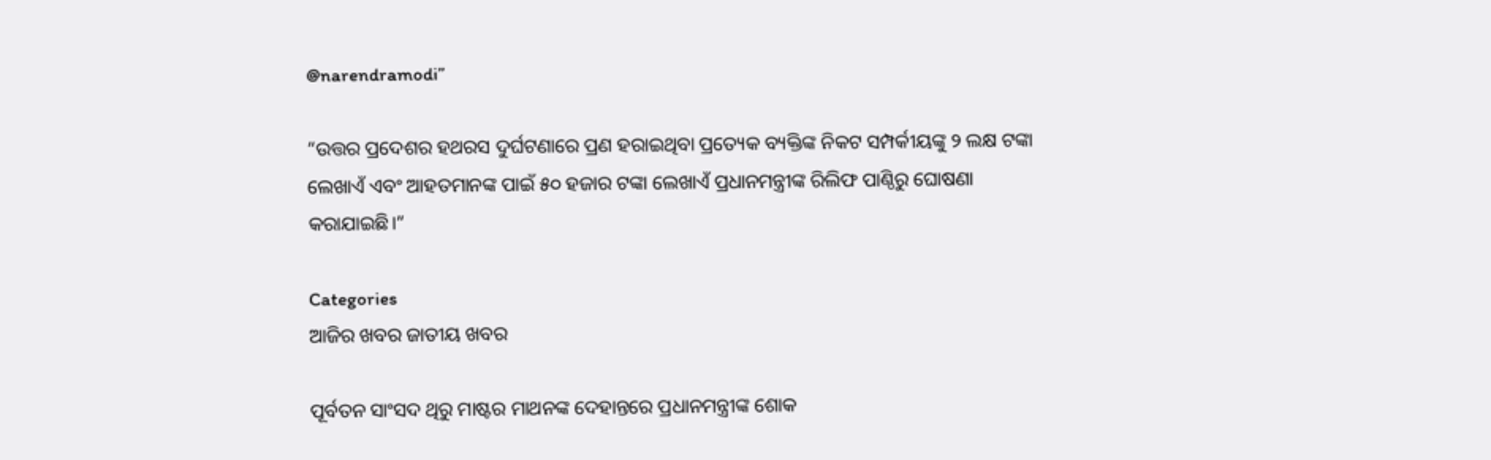@narendramodi”

“ଉତ୍ତର ପ୍ରଦେଶର ହଥରସ ଦୁର୍ଘଟଣାରେ ପ୍ରଣ ହରାଇଥିବା ପ୍ରତ୍ୟେକ ବ୍ୟକ୍ତିଙ୍କ ନିକଟ ସମ୍ପର୍କୀୟଙ୍କୁ ୨ ଲକ୍ଷ ଟଙ୍କା ଲେଖାଏଁ ଏବଂ ଆହତମାନଙ୍କ ପାଇଁ ୫୦ ହଜାର ଟଙ୍କା ଲେଖାଏଁ ପ୍ରଧାନମନ୍ତ୍ରୀଙ୍କ ରିଲିଫ ପାଣ୍ଠିରୁ ଘୋଷଣା କରାଯାଇଛି।”

Categories
ଆଜିର ଖବର ଜାତୀୟ ଖବର

ପୂର୍ବତନ ସାଂସଦ ଥିରୁ ମାଷ୍ଟର ମାଥନଙ୍କ ଦେହାନ୍ତରେ ପ୍ରଧାନମନ୍ତ୍ରୀଙ୍କ ଶୋକ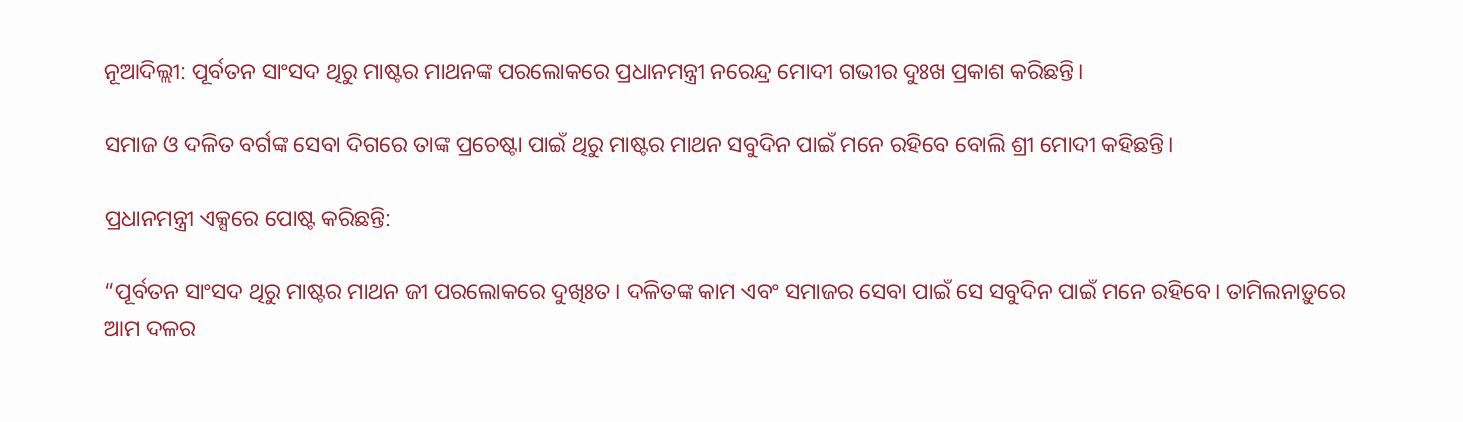ନୂଆଦିଲ୍ଲୀ: ପୂର୍ବତନ ସାଂସଦ ଥିରୁ ମାଷ୍ଟର ମାଥନଙ୍କ ପରଲୋକରେ ପ୍ରଧାନମନ୍ତ୍ରୀ ନରେନ୍ଦ୍ର ମୋଦୀ ଗଭୀର ଦୁଃଖ ପ୍ରକାଶ କରିଛନ୍ତି।

ସମାଜ ଓ ଦଳିତ ବର୍ଗଙ୍କ ସେବା ଦିଗରେ ତାଙ୍କ ପ୍ରଚେଷ୍ଟା ପାଇଁ ଥିରୁ ମାଷ୍ଟର ମାଥନ ସବୁଦିନ ପାଇଁ ମନେ ରହିବେ ବୋଲି ଶ୍ରୀ ମୋଦୀ କହିଛନ୍ତି।

ପ୍ରଧାନମନ୍ତ୍ରୀ ଏକ୍ସରେ ପୋଷ୍ଟ କରିଛନ୍ତି:

“ପୂର୍ବତନ ସାଂସଦ ଥିରୁ ମାଷ୍ଟର ମାଥନ ଜୀ ପରଲୋକରେ ଦୁଖିଃତ। ଦଳିତଙ୍କ କାମ ଏବଂ ସମାଜର ସେବା ପାଇଁ ସେ ସବୁଦିନ ପାଇଁ ମନେ ରହିବେ। ତାମିଲନାଡ଼ୁରେ ଆମ ଦଳର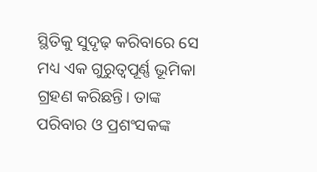ସ୍ଥିତିକୁ ସୁଦୃଢ଼ କରିବାରେ ସେ ମଧ୍ୟ ଏକ ଗୁରୁତ୍ୱପୂର୍ଣ୍ଣ ଭୂମିକା ଗ୍ରହଣ କରିଛନ୍ତି। ତାଙ୍କ ପରିବାର ଓ ପ୍ରଶଂସକଙ୍କ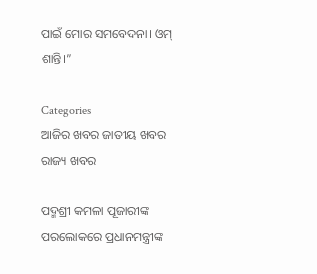ପାଇଁ ମୋର ସମବେଦନା। ଓମ୍ ଶାନ୍ତି।”

Categories
ଆଜିର ଖବର ଜାତୀୟ ଖବର ରାଜ୍ୟ ଖବର

ପଦ୍ମଶ୍ରୀ କମଳା ପୂଜାରୀଙ୍କ ପରଲୋକରେ ପ୍ରଧାନମନ୍ତ୍ରୀଙ୍କ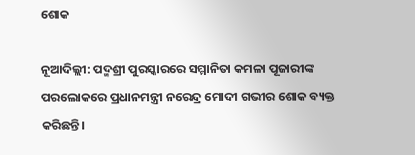ଶୋକ

ନୂଆଦିଲ୍ଲୀ: ପଦ୍ମଶ୍ରୀ ପୁରସ୍କାରରେ ସମ୍ମାନିତା କମଳା ପୂଜାରୀଙ୍କ ପରଲୋକରେ ପ୍ରଧାନମନ୍ତ୍ରୀ ନରେନ୍ଦ୍ର ମୋଦୀ ଗଭୀର ଶୋକ ବ୍ୟକ୍ତ କରିଛନ୍ତି।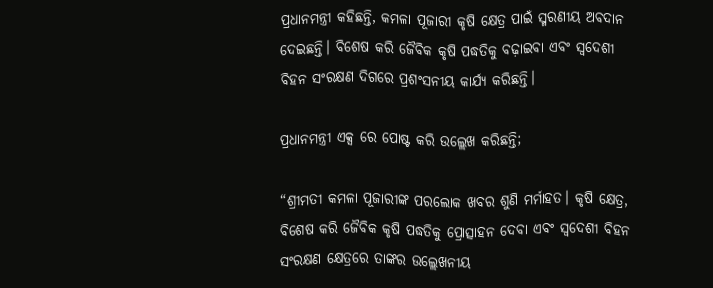ପ୍ରଧାନମନ୍ତ୍ରୀ କହିଛନ୍ତି, କମଳା ପୂଜାରୀ କୃଷି କ୍ଷେତ୍ର ପାଇଁ ସ୍ମରଣୀୟ ଅବଦାନ ଦେଇଛନ୍ତି। ବିଶେଷ କରି ଜୈବିକ କୃଷି ପଦ୍ଧତିକୁ ବଢ଼ାଇବା ଏବଂ ସ୍ୱଦେଶୀ ବିହନ ସଂରକ୍ଷଣ ଦିଗରେ ପ୍ରଶଂସନୀୟ କାର୍ଯ୍ୟ କରିଛନ୍ତି।

ପ୍ରଧାନମନ୍ତ୍ରୀ ଏକ୍ସ ରେ ପୋଷ୍ଟ କରି ଉଲ୍ଲେଖ କରିଛନ୍ତି;

“ଶ୍ରୀମତୀ କମଳା ପୂଜାରୀଙ୍କ ପରଲୋକ ଖବର ଶୁଣି ମର୍ମାହତ। କୃଷି କ୍ଷେତ୍ର, ବିଶେଷ କରି ଜୈବିକ କୃଷି ପଦ୍ଧତିକୁ ପ୍ରୋତ୍ସାହନ ଦେବା ଏବଂ ସ୍ୱଦେଶୀ ବିହନ ସଂରକ୍ଷଣ କ୍ଷେତ୍ରରେ ତାଙ୍କର ଉଲ୍ଲେଖନୀୟ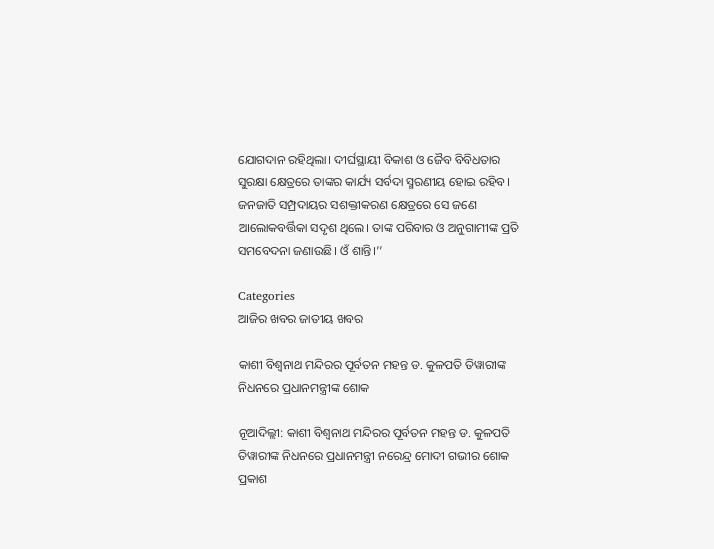ଯୋଗଦାନ ରହିଥିଲା। ଦୀର୍ଘସ୍ଥାୟୀ ବିକାଶ ଓ ଜୈବ ବିବିଧତାର ସୁରକ୍ଷା କ୍ଷେତ୍ରରେ ତାଙ୍କର କାର୍ଯ୍ୟ ସର୍ବଦା ସ୍ମରଣୀୟ ହୋଇ ରହିବ। ଜନଜାତି ସମ୍ପ୍ରଦାୟର ସଶକ୍ତୀକରଣ କ୍ଷେତ୍ରରେ ସେ ଜଣେ ଆଲୋକବର୍ତ୍ତିକା ସଦୃଶ ଥିଲେ। ତାଙ୍କ ପରିବାର ଓ ଅନୁଗାମୀଙ୍କ ପ୍ରତି ସମବେଦନା ଜଣାଉଛି। ଓଁ ଶାନ୍ତି।’’

Categories
ଆଜିର ଖବର ଜାତୀୟ ଖବର

କାଶୀ ବିଶ୍ୱନାଥ ମନ୍ଦିରର ପୂର୍ବତନ ମହନ୍ତ ଡ. କୁଳପତି ତିୱାରୀଙ୍କ ନିଧନରେ ପ୍ରଧାନମନ୍ତ୍ରୀଙ୍କ ଶୋକ

ନୂଆଦିଲ୍ଲୀ: କାଶୀ ବିଶ୍ୱନାଥ ମନ୍ଦିରର ପୂର୍ବତନ ମହନ୍ତ ଡ. କୁଳପତି ତିୱାରୀଙ୍କ ନିଧନରେ ପ୍ରଧାନମନ୍ତ୍ରୀ ନରେନ୍ଦ୍ର ମୋଦୀ ଗଭୀର ଶୋକ ପ୍ରକାଶ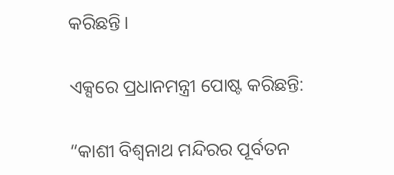କରିଛନ୍ତି।

ଏକ୍ସରେ ପ୍ରଧାନମନ୍ତ୍ରୀ ପୋଷ୍ଟ କରିଛନ୍ତି:

“କାଶୀ ବିଶ୍ୱନାଥ ମନ୍ଦିରର ପୂର୍ବତନ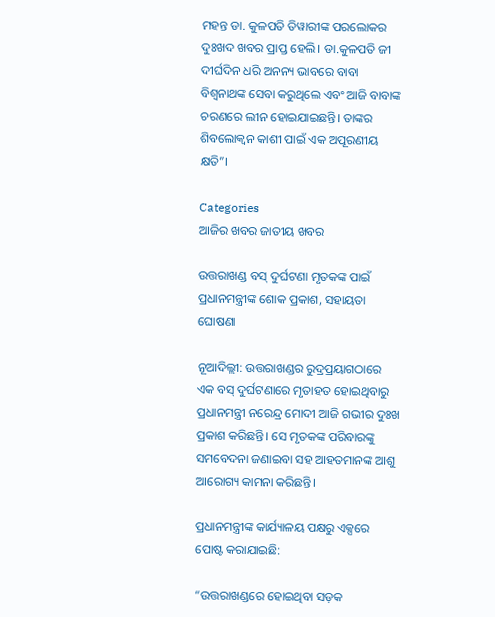ମହନ୍ତ ଡା. କୁଳପତି ତିୱାରୀଙ୍କ ପରଲୋକର ଦୁଃଖଦ ଖବର ପ୍ରାପ୍ତ ହେଲି। ଡା.କୁଳପତି ଜୀ ଦୀର୍ଘଦିନ ଧରି ଅନନ୍ୟ ଭାବରେ ବାବା ବିଶ୍ୱନାଥଙ୍କ ସେବା କରୁଥିଲେ ଏବଂ ଆଜି ବାବାଙ୍କ ଚରଣରେ ଲୀନ ହୋଇଯାଇଛନ୍ତି। ତାଙ୍କର ଶିବଲୋକ୍ୱନ କାଶୀ ପାଇଁ ଏକ ଅପୂରଣୀୟ କ୍ଷତି”।

Categories
ଆଜିର ଖବର ଜାତୀୟ ଖବର

ଉତ୍ତରାଖଣ୍ଡ ବସ୍ ଦୁର୍ଘଟଣା ମୃତକଙ୍କ ପାଇଁ ପ୍ରଧାନମନ୍ତ୍ରୀଙ୍କ ଶୋକ ପ୍ରକାଶ, ସହାୟତା ଘୋଷଣା

ନୂଆଦିଲ୍ଲୀ: ଉତ୍ତରାଖଣ୍ଡର ରୁଦ୍ରପ୍ରୟାଗଠାରେ ଏକ ବସ୍ ଦୁର୍ଘଟଣାରେ ମୃତାହତ ହୋଇଥିବାରୁ ପ୍ରଧାନମନ୍ତ୍ରୀ ନରେନ୍ଦ୍ର ମୋଦୀ ଆଜି ଗଭୀର ଦୁଃଖ ପ୍ରକାଶ କରିଛନ୍ତି। ସେ ମୃତକଙ୍କ ପରିବାରଙ୍କୁ ସମବେଦନା ଜଣାଇବା ସହ ଆହତମାନଙ୍କ ଆଶୁ ଆରୋଗ୍ୟ କାମନା କରିଛନ୍ତି।

ପ୍ରଧାନମନ୍ତ୍ରୀଙ୍କ କାର୍ଯ୍ୟାଳୟ ପକ୍ଷରୁ ଏକ୍ସରେ ପୋଷ୍ଟ କରାଯାଇଛି:

“ଉତ୍ତରାଖଣ୍ଡରେ ହୋଇଥିବା ସଡ଼କ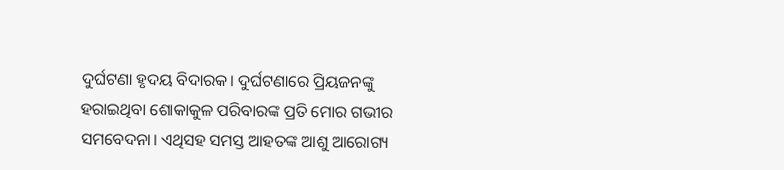ଦୁର୍ଘଟଣା ହୃଦୟ ବିଦାରକ। ଦୁର୍ଘଟଣାରେ ପ୍ରିୟଜନଙ୍କୁ ହରାଇଥିବା ଶୋକାକୁଳ ପରିବାରଙ୍କ ପ୍ରତି ମୋର ଗଭୀର ସମବେଦନା। ଏଥିସହ ସମସ୍ତ ଆହତଙ୍କ ଆଶୁ ଆରୋଗ୍ୟ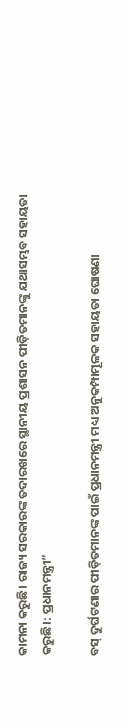କାମନା କରୁଛି। ରାଜ୍ୟ ସରକାରଙ୍କ ତଦାରଖରେ ସ୍ଥାନୀୟ ପ୍ରଶାସନ ପୀଡ଼ିତମାନଙ୍କୁ ଯଥାସମ୍ଭବ ସହାୟତା କରୁଛି।: ପ୍ରଧାନମନ୍ତ୍ରୀ”

ବସ୍ ଦୁର୍ଘଟଣାର ପୀଡ଼ିତମାନଙ୍କ ପାଇଁ ପ୍ରଧାନମନ୍ତ୍ରୀ ମଧ୍ୟ ଅନୁକମ୍ପାମୂଳକ ସହାୟତା ଘୋଷଣା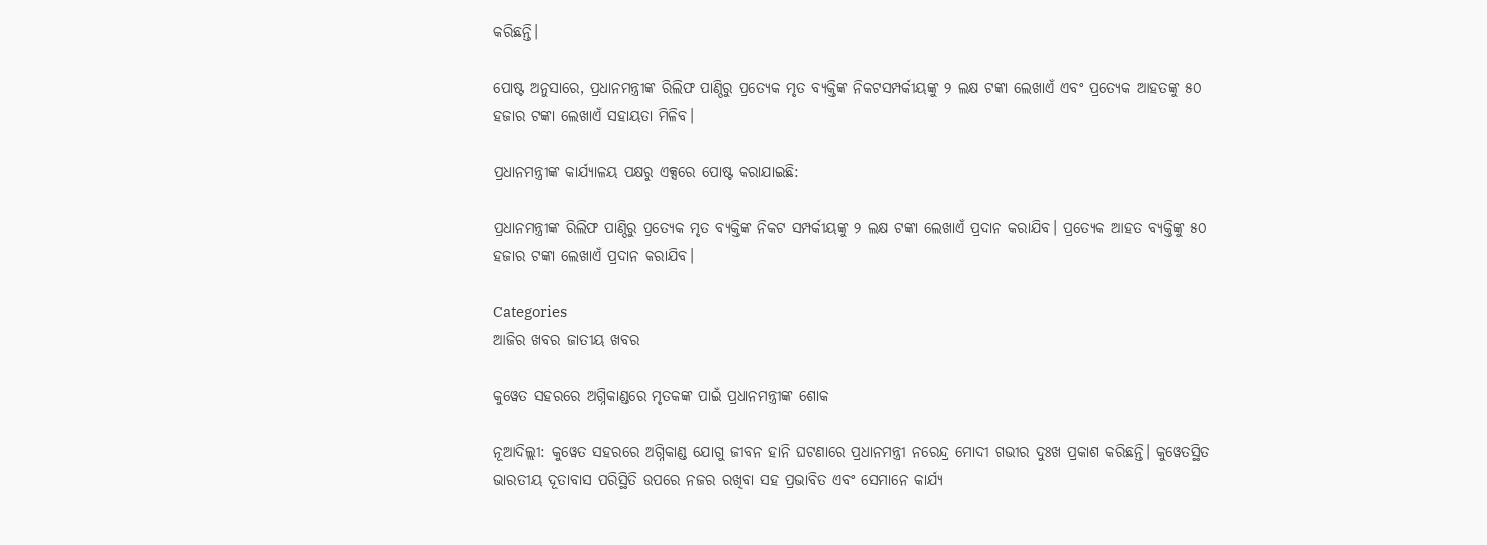କରିଛନ୍ତି।

ପୋଷ୍ଟ ଅନୁସାରେ, ପ୍ରଧାନମନ୍ତ୍ରୀଙ୍କ ରିଲିଫ ପାଣ୍ଠିରୁ ପ୍ରତ୍ୟେକ ମୃତ ବ୍ୟକ୍ତିଙ୍କ ନିକଟସମ୍ପର୍କୀୟଙ୍କୁ ୨ ଲକ୍ଷ ଟଙ୍କା ଲେଖାଏଁ ଏବଂ ପ୍ରତ୍ୟେକ ଆହତଙ୍କୁ ୫୦ ହଜାର ଟଙ୍କା ଲେଖାଏଁ ସହାୟତା ମିଳିବ।

ପ୍ରଧାନମନ୍ତ୍ରୀଙ୍କ କାର୍ଯ୍ୟାଳୟ ପକ୍ଷରୁ ଏକ୍ସରେ ପୋଷ୍ଟ କରାଯାଇଛି:

ପ୍ରଧାନମନ୍ତ୍ରୀଙ୍କ ରିଲିଫ ପାଣ୍ଠିରୁ ପ୍ରତ୍ୟେକ ମୃତ ବ୍ୟକ୍ତିଙ୍କ ନିକଟ ସମ୍ପର୍କୀୟଙ୍କୁ ୨ ଲକ୍ଷ ଟଙ୍କା ଲେଖାଏଁ ପ୍ରଦାନ କରାଯିବ। ପ୍ରତ୍ୟେକ ଆହତ ବ୍ୟକ୍ତିଙ୍କୁ ୫୦ ହଜାର ଟଙ୍କା ଲେଖାଏଁ ପ୍ରଦାନ କରାଯିବ।

Categories
ଆଜିର ଖବର ଜାତୀୟ ଖବର

କୁୱେତ ସହରରେ ଅଗ୍ନିକାଣ୍ଡରେ ମୃତକଙ୍କ ପାଇଁ ପ୍ରଧାନମନ୍ତ୍ରୀଙ୍କ ଶୋକ

ନୂଆଦିଲ୍ଲୀ: କୁୱେତ ସହରରେ ଅଗ୍ନିକାଣ୍ଡ ଯୋଗୁ ଜୀବନ ହାନି ଘଟଣାରେ ପ୍ରଧାନମନ୍ତ୍ରୀ ନରେନ୍ଦ୍ର ମୋଦୀ ଗଭୀର ଦୁଃଖ ପ୍ରକାଶ କରିଛନ୍ତି। କୁୱେତସ୍ଥିତ ଭାରତୀୟ ଦୂତାବାସ ପରିସ୍ଥିତି ଉପରେ ନଜର ରଖିବା ସହ ପ୍ରଭାବିତ ଏବଂ ସେମାନେ କାର୍ଯ୍ୟ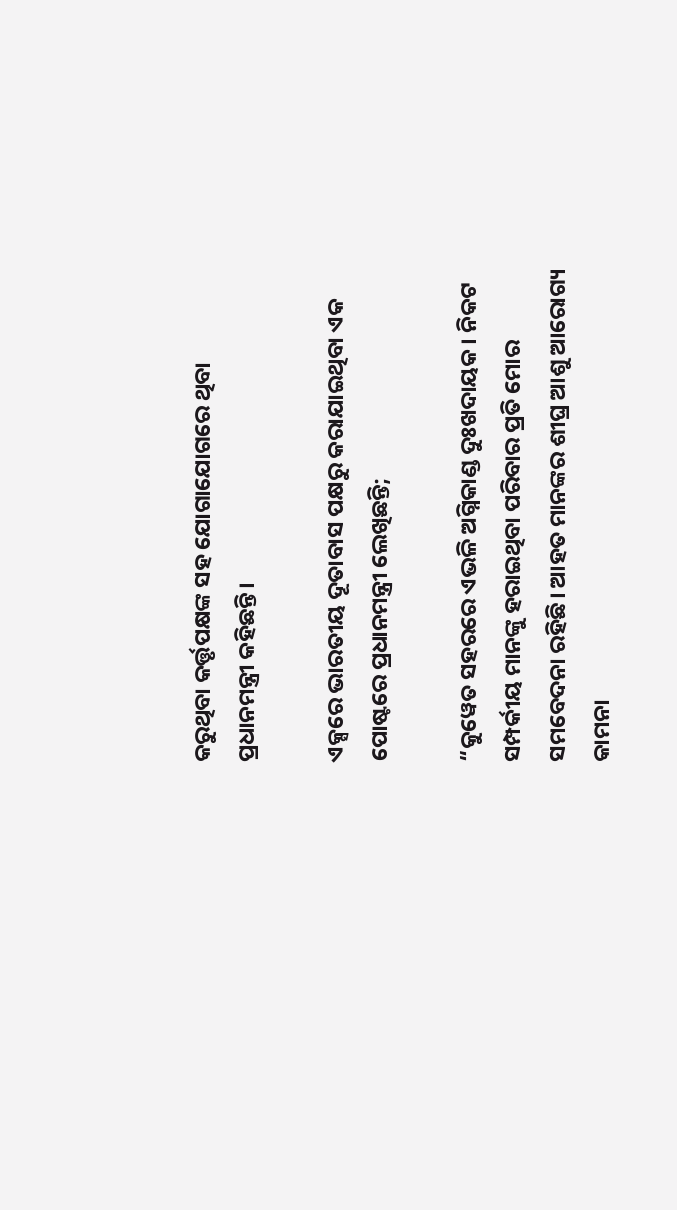କରୁଥିବା କର୍ତ୍ତୃପକ୍ଷଙ୍କ ସହ ଯୋଗାଯୋଗରେ ଥିବା ପ୍ରଧାନମନ୍ତ୍ରୀ କହିଛନ୍ତି।

ଏକ୍ସରେ ଭାରତୀୟ ଦୂତାବାସ ପକ୍ଷରୁ କରାଯାଇଥିବା ଏକ ପୋଷ୍ଟରେ ପ୍ରଧାନମନ୍ତ୍ରୀ ଲେଖିଛନ୍ତି;

“କୁୱେତ ସହରରେ ଏଭଳି ଅଗ୍ନିକାଣ୍ଡ ଦୁଃଖଦାୟକ। ନିକଟ ସମ୍ପର୍କୀୟ ମାନଙ୍କୁ ହରାଇଥିବା ପରିବାର ପ୍ରତି ମୋର ସମବେଦନା ରହିଛି। ଆହତ ମାନଙ୍କର ଶୀଘ୍ର ଆଶୁ ଆରୋଗ୍ୟ କାମନା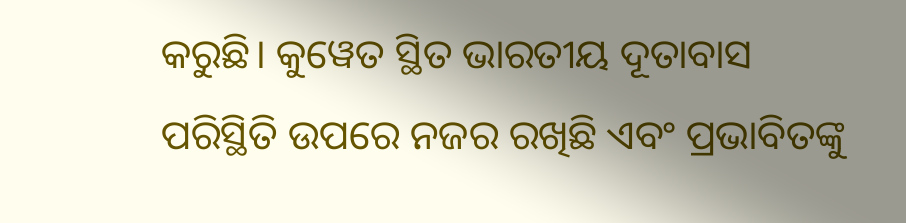କରୁଛି। କୁୱେତ ସ୍ଥିତ ଭାରତୀୟ ଦୂତାବାସ ପରିସ୍ଥିତି ଉପରେ ନଜର ରଖିଛି ଏବଂ ପ୍ରଭାବିତଙ୍କୁ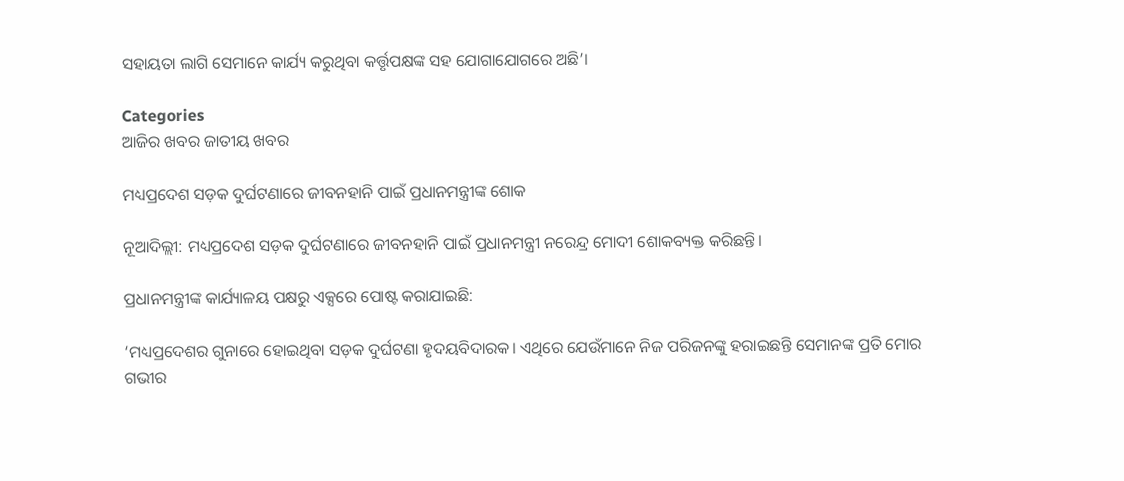ସହାୟତା ଲାଗି ସେମାନେ କାର୍ଯ୍ୟ କରୁଥିବା କର୍ତ୍ତୃପକ୍ଷଙ୍କ ସହ ଯୋଗାଯୋଗରେ ଅଛି’।

Categories
ଆଜିର ଖବର ଜାତୀୟ ଖବର

ମଧ୍ୟପ୍ରଦେଶ ସଡ଼କ ଦୁର୍ଘଟଣାରେ ଜୀବନହାନି ପାଇଁ ପ୍ରଧାନମନ୍ତ୍ରୀଙ୍କ ଶୋକ

ନୂଆଦିଲ୍ଲୀ: ମଧ୍ୟପ୍ରଦେଶ ସଡ଼କ ଦୁର୍ଘଟଣାରେ ଜୀବନହାନି ପାଇଁ ପ୍ରଧାନମନ୍ତ୍ରୀ ନରେନ୍ଦ୍ର ମୋଦୀ ଶୋକବ୍ୟକ୍ତ କରିଛନ୍ତି।

ପ୍ରଧାନମନ୍ତ୍ରୀଙ୍କ କାର୍ଯ୍ୟାଳୟ ପକ୍ଷରୁ ଏକ୍ସରେ ପୋଷ୍ଟ କରାଯାଇଛି:

‘ମଧ୍ୟପ୍ରଦେଶର ଗୁନାରେ ହୋଇଥିବା ସଡ଼କ ଦୁର୍ଘଟଣା ହୃଦୟବିଦାରକ। ଏଥିରେ ଯେଉଁମାନେ ନିଜ ପରିଜନଙ୍କୁ ହରାଇଛନ୍ତି ସେମାନଙ୍କ ପ୍ରତି ମୋର ଗଭୀର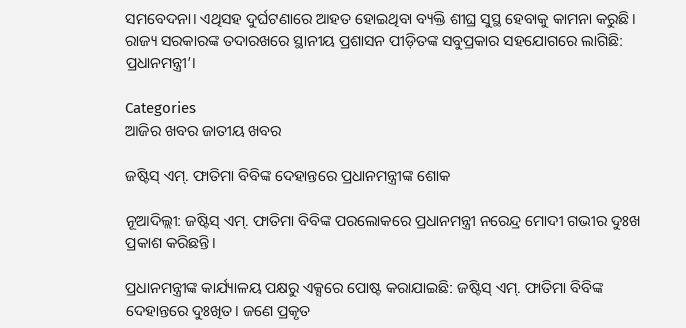ସମବେଦନା। ଏଥିସହ ଦୁର୍ଘଟଣାରେ ଆହତ ହୋଇଥିବା ବ୍ୟକ୍ତି ଶୀଘ୍ର ସୁସ୍ଥ ହେବାକୁ କାମନା କରୁଛି। ରାଜ୍ୟ ସରକାରଙ୍କ ତଦାରଖରେ ସ୍ଥାନୀୟ ପ୍ରଶାସନ ପୀଡ଼ିତଙ୍କ ସବୁପ୍ରକାର ସହଯୋଗରେ ଲାଗିଛି: ପ୍ରଧାନମନ୍ତ୍ରୀ’।

Categories
ଆଜିର ଖବର ଜାତୀୟ ଖବର

ଜଷ୍ଟିସ୍ ଏମ୍‌. ଫାତିମା ବିବିଙ୍କ ଦେହାନ୍ତରେ ପ୍ରଧାନମନ୍ତ୍ରୀଙ୍କ ଶୋକ

ନୂଆଦିଲ୍ଲୀ: ଜଷ୍ଟିସ୍ ଏମ୍‌. ଫାତିମା ବିବିଙ୍କ ପରଲୋକରେ ପ୍ରଧାନମନ୍ତ୍ରୀ ନରେନ୍ଦ୍ର ମୋଦୀ ଗଭୀର ଦୁଃଖ ପ୍ରକାଶ କରିଛନ୍ତି।

ପ୍ରଧାନମନ୍ତ୍ରୀଙ୍କ କାର୍ଯ୍ୟାଳୟ ପକ୍ଷରୁ ଏକ୍ସରେ ପୋଷ୍ଟ କରାଯାଇଛି: ଜଷ୍ଟିସ୍ ଏମ୍‌. ଫାତିମା ବିବିଙ୍କ ଦେହାନ୍ତରେ ଦୁଃଖିତ। ଜଣେ ପ୍ରକୃତ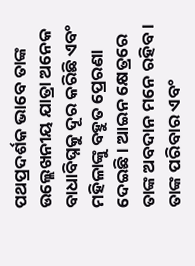ପଥପ୍ରଦର୍ଶକ ଭାବେ ତାଙ୍କ ଉଲ୍ଲେଖନୀୟ ଯାତ୍ରା ଅନେକ ବାଧାବିଘ୍ନକୁ ଦୂର କରିଛି ଏବଂ ମହିଳାଙ୍କୁ ବହୁତ ପ୍ରେରଣା ଦେଇଛି। ଆଇନ କ୍ଷେତ୍ରରେ ତାଙ୍କ ଅବଦାନ ମନେ ରହିବ। ତାଙ୍କ ପରିବାର ଏବଂ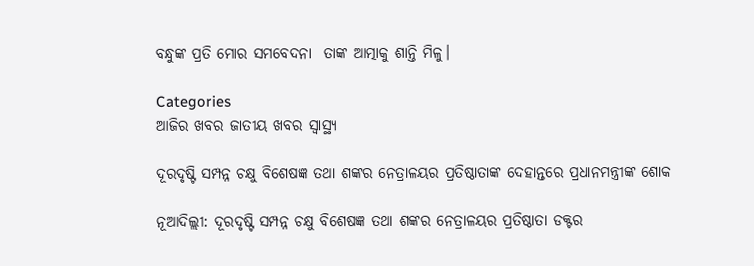ବନ୍ଧୁଙ୍କ ପ୍ରତି ମୋର ସମବେଦନା  ତାଙ୍କ ଆତ୍ମାକୁ ଶାନ୍ତି ମିଳୁ।

Categories
ଆଜିର ଖବର ଜାତୀୟ ଖବର ସ୍ବାସ୍ଥ୍ୟ

ଦୂରଦୃଷ୍ଟି ସମ୍ପନ୍ନ ଚକ୍ଷୁ ବିଶେଷଜ୍ଞ ତଥା ଶଙ୍କର ନେତ୍ରାଳୟର ପ୍ରତିଷ୍ଠାତାଙ୍କ ଦେହାନ୍ତରେ ପ୍ରଧାନମନ୍ତ୍ରୀଙ୍କ ଶୋକ

ନୂଆଦିଲ୍ଲୀ: ଦୂରଦୃଷ୍ଟି ସମ୍ପନ୍ନ ଚକ୍ଷୁ ବିଶେଷଜ୍ଞ ତଥା ଶଙ୍କର ନେତ୍ରାଳୟର ପ୍ରତିଷ୍ଠାତା ଡକ୍ଟର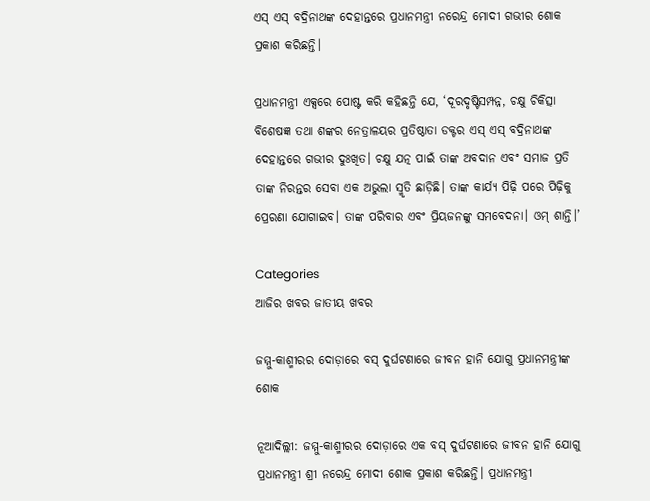ଏସ୍ ଏସ୍ ବଦ୍ରିନାଥଙ୍କ ଦେହାନ୍ତରେ ପ୍ରଧାନମନ୍ତ୍ରୀ ନରେନ୍ଦ୍ର ମୋଦୀ ଗଭୀର ଶୋକ ପ୍ରକାଶ କରିଛନ୍ତି।

ପ୍ରଧାନମନ୍ତ୍ରୀ ଏକ୍ସରେ ପୋଷ୍ଟ କରି କହିଛନ୍ତି ଯେ, ‘ଦୂରଦୃଷ୍ଟିସମ୍ପନ୍ନ, ଚକ୍ଷୁ ଚିକିତ୍ସା ବିଶେଷଜ୍ଞ ତଥା ଶଙ୍କର ନେତ୍ରାଳୟର ପ୍ରତିଷ୍ଠାତା ଡକ୍ଟର ଏସ୍ ଏସ୍ ବଦ୍ରିନାଥଙ୍କ ଦେହାନ୍ତରେ ଗଭୀର ଦୁଃଖିତ। ଚକ୍ଷୁ ଯତ୍ନ ପାଇଁ ତାଙ୍କ ଅବଦାନ ଏବଂ ସମାଜ ପ୍ରତି ତାଙ୍କ ନିରନ୍ତର ସେବା ଏକ ଅଭୁଲା ସ୍ମୃତି ଛାଡ଼ିଛି। ତାଙ୍କ କାର୍ଯ୍ୟ ପିଢ଼ି ପରେ ପିଢ଼ିକୁ ପ୍ରେରଣା ଯୋଗାଇବ। ତାଙ୍କ ପରିବାର ଏବଂ ପ୍ରିୟଜନଙ୍କୁ ସମବେଦନା। ଓମ୍ ଶାନ୍ତି।’

Categories
ଆଜିର ଖବର ଜାତୀୟ ଖବର

ଜମ୍ମୁ-କାଶ୍ମୀରର ଦୋଡ଼ାରେ ବସ୍ ଦୁର୍ଘଟଣାରେ ଜୀବନ ହାନି ଯୋଗୁ ପ୍ରଧାନମନ୍ତ୍ରୀଙ୍କ ଶୋକ

ନୂଆଦିଲ୍ଲୀ: ଜମ୍ମୁ-କାଶ୍ମୀରର ଦୋଡ଼ାରେ ଏକ ବସ୍ ଦୁର୍ଘଟଣାରେ ଜୀବନ ହାନି ଯୋଗୁ ପ୍ରଧାନମନ୍ତ୍ରୀ ଶ୍ରୀ ନରେନ୍ଦ୍ର ମୋଦୀ ଶୋକ ପ୍ରକାଶ କରିଛନ୍ତି। ପ୍ରଧାନମନ୍ତ୍ରୀ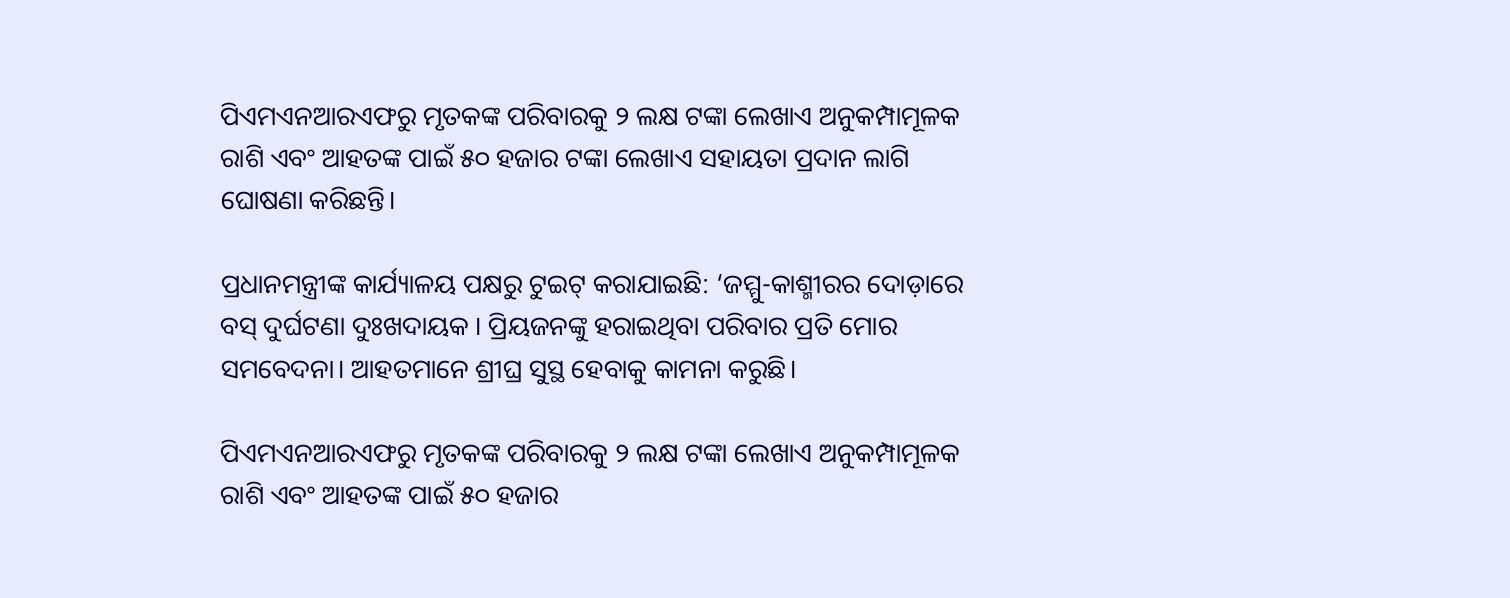ପିଏମଏନଆରଏଫରୁ ମୃତକଙ୍କ ପରିବାରକୁ ୨ ଲକ୍ଷ ଟଙ୍କା ଲେଖାଏ ଅନୁକମ୍ପାମୂଳକ ରାଶି ଏବଂ ଆହତଙ୍କ ପାଇଁ ୫୦ ହଜାର ଟଙ୍କା ଲେଖାଏ ସହାୟତା ପ୍ରଦାନ ଲାଗି ଘୋଷଣା କରିଛନ୍ତି।

ପ୍ରଧାନମନ୍ତ୍ରୀଙ୍କ କାର୍ଯ୍ୟାଳୟ ପକ୍ଷରୁ ଟୁଇଟ୍ କରାଯାଇଛି: ‘ଜମ୍ମୁ-କାଶ୍ମୀରର ଦୋଡ଼ାରେ ବସ୍ ଦୁର୍ଘଟଣା ଦୁଃଖଦାୟକ । ପ୍ରିୟଜନଙ୍କୁ ହରାଇଥିବା ପରିବାର ପ୍ରତି ମୋର ସମବେଦନା। ଆହତମାନେ ଶ୍ରୀଘ୍ର ସୁସ୍ଥ ହେବାକୁ କାମନା କରୁଛି।

ପିଏମଏନଆରଏଫରୁ ମୃତକଙ୍କ ପରିବାରକୁ ୨ ଲକ୍ଷ ଟଙ୍କା ଲେଖାଏ ଅନୁକମ୍ପାମୂଳକ ରାଶି ଏବଂ ଆହତଙ୍କ ପାଇଁ ୫୦ ହଜାର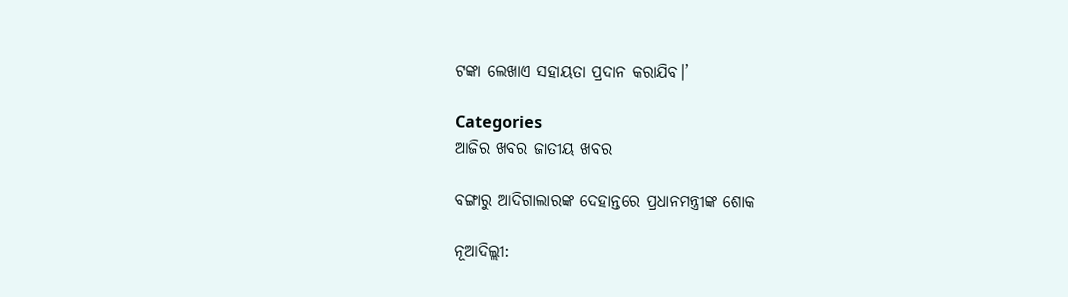ଟଙ୍କା ଲେଖାଏ ସହାୟତା ପ୍ରଦାନ କରାଯିବ।’

Categories
ଆଜିର ଖବର ଜାତୀୟ ଖବର

ବଙ୍ଗାରୁ ଆଦିଗାଲାରଙ୍କ ଦେହାନ୍ତରେ ପ୍ରଧାନମନ୍ତ୍ରୀଙ୍କ ଶୋକ

ନୂଆଦିଲ୍ଲୀ: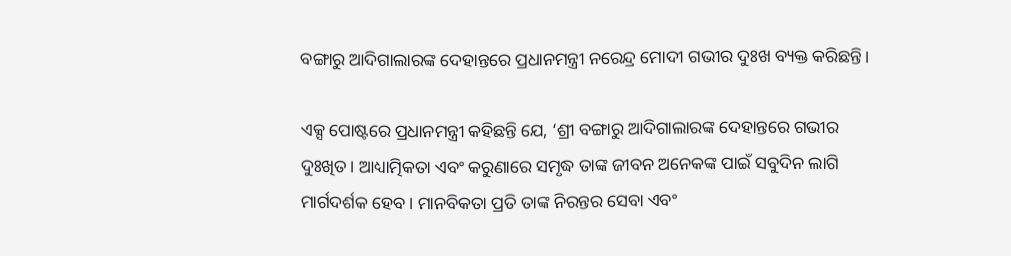ବଙ୍ଗାରୁ ଆଦିଗାଲାରଙ୍କ ଦେହାନ୍ତରେ ପ୍ରଧାନମନ୍ତ୍ରୀ ନରେନ୍ଦ୍ର ମୋଦୀ ଗଭୀର ଦୁଃଖ ବ୍ୟକ୍ତ କରିଛନ୍ତି।

ଏକ୍ସ ପୋଷ୍ଟରେ ପ୍ରଧାନମନ୍ତ୍ରୀ କହିଛନ୍ତି ଯେ, ‘ଶ୍ରୀ ବଙ୍ଗାରୁ ଆଦିଗାଲାରଙ୍କ ଦେହାନ୍ତରେ ଗଭୀର ଦୁଃଖିତ। ଆଧ୍ୟାତ୍ମିକତା ଏବଂ କରୁଣାରେ ସମୃଦ୍ଧ ତାଙ୍କ ଜୀବନ ଅନେକଙ୍କ ପାଇଁ ସବୁଦିନ ଲାଗି ମାର୍ଗଦର୍ଶକ ହେବ। ମାନବିକତା ପ୍ରତି ତାଙ୍କ ନିରନ୍ତର ସେବା ଏବଂ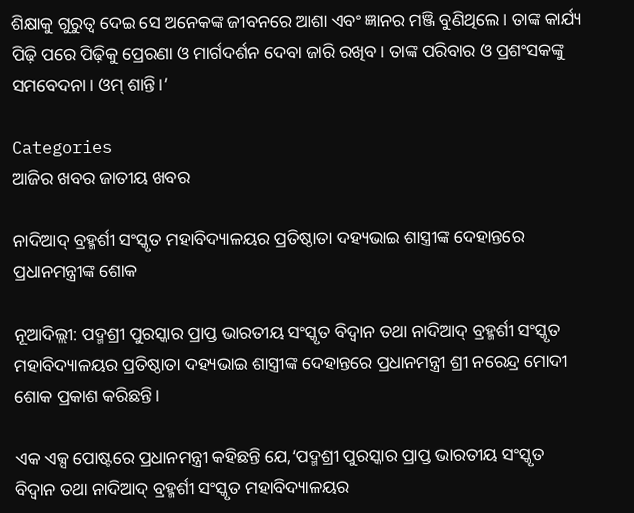ଶିକ୍ଷାକୁ ଗୁରୁତ୍ୱ ଦେଇ ସେ ଅନେକଙ୍କ ଜୀବନରେ ଆଶା ଏବଂ ଜ୍ଞାନର ମଞ୍ଜି ବୁଣିଥିଲେ। ତାଙ୍କ କାର୍ଯ୍ୟ ପିଢ଼ି ପରେ ପିଢ଼ିକୁ ପ୍ରେରଣା ଓ ମାର୍ଗଦର୍ଶନ ଦେବା ଜାରି ରଖିବ। ତାଙ୍କ ପରିବାର ଓ ପ୍ରଶଂସକଙ୍କୁ ସମବେଦନା। ଓମ୍ ଶାନ୍ତି।’

Categories
ଆଜିର ଖବର ଜାତୀୟ ଖବର

ନାଦିଆଦ୍ ବ୍ରହ୍ମର୍ଶୀ ସଂସ୍କୃତ ମହାବିଦ୍ୟାଳୟର ପ୍ରତିଷ୍ଠାତା ଦହ୍ୟଭାଇ ଶାସ୍ତ୍ରୀଙ୍କ ଦେହାନ୍ତରେ ପ୍ରଧାନମନ୍ତ୍ରୀଙ୍କ ଶୋକ

ନୂଆଦିଲ୍ଲୀ: ପଦ୍ମଶ୍ରୀ ପୁରସ୍କାର ପ୍ରାପ୍ତ ଭାରତୀୟ ସଂସ୍କୃତ ବିଦ୍ୱାନ ତଥା ନାଦିଆଦ୍ ବ୍ରହ୍ମର୍ଶୀ ସଂସ୍କୃତ ମହାବିଦ୍ୟାଳୟର ପ୍ରତିଷ୍ଠାତା ଦହ୍ୟଭାଇ ଶାସ୍ତ୍ରୀଙ୍କ ଦେହାନ୍ତରେ ପ୍ରଧାନମନ୍ତ୍ରୀ ଶ୍ରୀ ନରେନ୍ଦ୍ର ମୋଦୀ ଶୋକ ପ୍ରକାଶ କରିଛନ୍ତି।

ଏକ ଏକ୍ସ ପୋଷ୍ଟରେ ପ୍ରଧାନମନ୍ତ୍ରୀ କହିଛନ୍ତି ଯେ,‘ପଦ୍ମଶ୍ରୀ ପୁରସ୍କାର ପ୍ରାପ୍ତ ଭାରତୀୟ ସଂସ୍କୃତ ବିଦ୍ୱାନ ତଥା ନାଦିଆଦ୍ ବ୍ରହ୍ମର୍ଶୀ ସଂସ୍କୃତ ମହାବିଦ୍ୟାଳୟର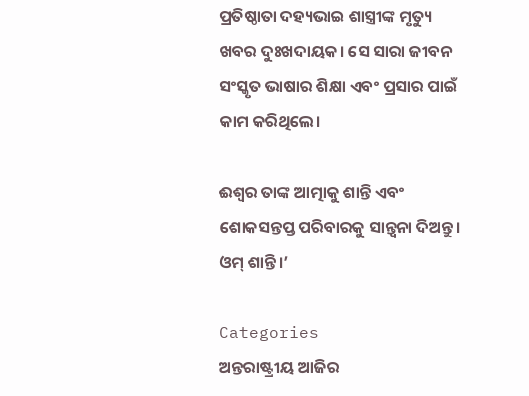ପ୍ରତିଷ୍ଠାତା ଦହ୍ୟଭାଇ ଶାସ୍ତ୍ରୀଙ୍କ ମୃତ୍ୟୁ ଖବର ଦୁଃଖଦାୟକ। ସେ ସାରା ଜୀବନ ସଂସ୍କୃତ ଭାଷାର ଶିକ୍ଷା ଏବଂ ପ୍ରସାର ପାଇଁ କାମ କରିଥିଲେ।

ଈଶ୍ୱର ତାଙ୍କ ଆତ୍ମାକୁ ଶାନ୍ତି ଏବଂ ଶୋକସନ୍ତପ୍ତ ପରିବାରକୁ ସାନ୍ତ୍ୱନା ଦିଅନ୍ତୁ। ଓମ୍ ଶାନ୍ତି।’

Categories
ଅନ୍ତରାଷ୍ଟ୍ରୀୟ ଆଜିର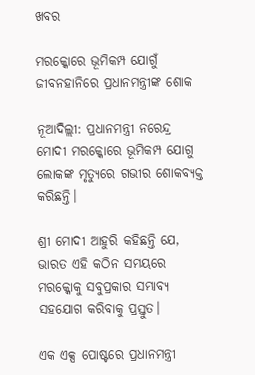ଖବର

ମରକ୍କୋରେ ଭୂମିକମ୍ପ ଯୋଗୁଁ ଜୀବନହାନିରେ ପ୍ରଧାନମନ୍ତ୍ରୀଙ୍କ ଶୋକ

ନୂଆଦିଲ୍ଲୀ: ପ୍ରଧାନମନ୍ତ୍ରୀ ନରେନ୍ଦ୍ର ମୋଦୀ ମରକ୍କୋରେ ଭୂମିକମ୍ପ ଯୋଗୁ ଲୋକଙ୍କ ମୃତ୍ୟୁରେ ଗଭୀର ଶୋକବ୍ୟକ୍ତ କରିଛନ୍ତି।

ଶ୍ରୀ ମୋଦୀ ଆହୁରି କହିଛନ୍ତି ଯେ, ଭାରତ ଏହି କଠିନ ସମୟରେ ମରକ୍କୋକୁ ସବୁପ୍ରକାର ସମ୍ଭାବ୍ୟ ସହଯୋଗ କରିବାକୁ ପ୍ରସ୍ତୁତ।

ଏକ ଏକ୍ସ ପୋଷ୍ଟରେ ପ୍ରଧାନମନ୍ତ୍ରୀ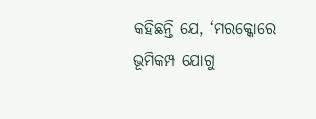କହିଛନ୍ତି ଯେ, ‘ମରକ୍କୋରେ ଭୂମିକମ୍ପ ଯୋଗୁ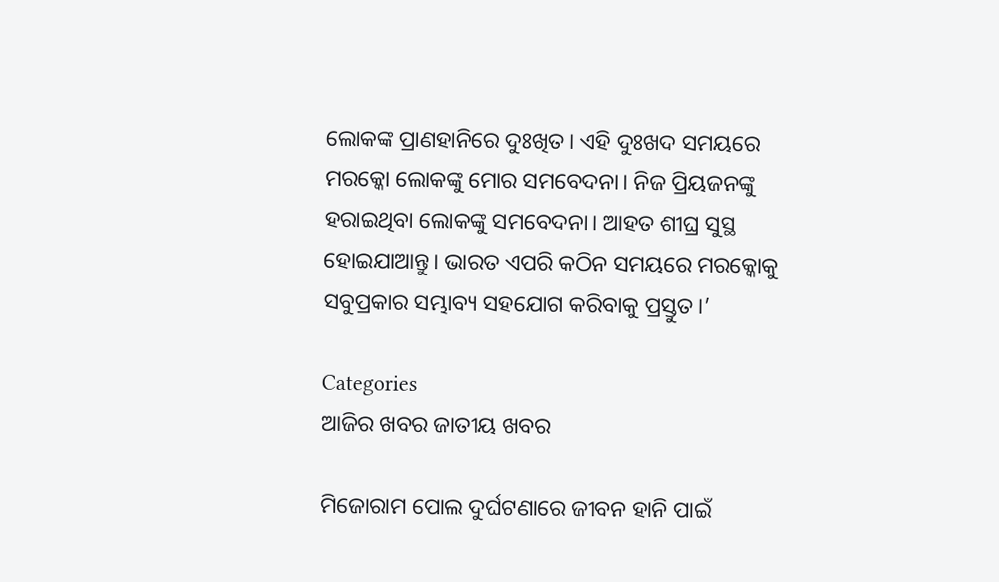ଲୋକଙ୍କ ପ୍ରାଣହାନିରେ ଦୁଃଖିତ। ଏହି ଦୁଃଖଦ ସମୟରେ ମରକ୍କୋ ଲୋକଙ୍କୁ ମୋର ସମବେଦନା। ନିଜ ପ୍ରିୟଜନଙ୍କୁ ହରାଇଥିବା ଲୋକଙ୍କୁ ସମବେଦନା। ଆହତ ଶୀଘ୍ର ସୁସ୍ଥ ହୋଇଯାଆନ୍ତୁ। ଭାରତ ଏପରି କଠିନ ସମୟରେ ମରକ୍କୋକୁ ସବୁପ୍ରକାର ସମ୍ଭାବ୍ୟ ସହଯୋଗ କରିବାକୁ ପ୍ରସ୍ତୁତ।’

Categories
ଆଜିର ଖବର ଜାତୀୟ ଖବର

ମିଜୋରାମ ପୋଲ ଦୁର୍ଘଟଣାରେ ଜୀବନ ହାନି ପାଇଁ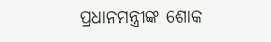ପ୍ରଧାନମନ୍ତ୍ରୀଙ୍କ ଶୋକ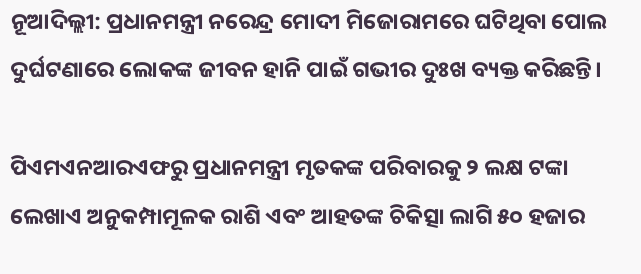ନୂଆଦିଲ୍ଲୀ: ପ୍ରଧାନମନ୍ତ୍ରୀ ନରେନ୍ଦ୍ର ମୋଦୀ ମିଜୋରାମରେ ଘଟିଥିବା ପୋଲ ଦୁର୍ଘଟଣାରେ ଲୋକଙ୍କ ଜୀବନ ହାନି ପାଇଁ ଗଭୀର ଦୁଃଖ ବ୍ୟକ୍ତ କରିଛନ୍ତି।

ପିଏମଏନଆରଏଫରୁ ପ୍ରଧାନମନ୍ତ୍ରୀ ମୃତକଙ୍କ ପରିବାରକୁ ୨ ଲକ୍ଷ ଟଙ୍କା ଲେଖାଏ ଅନୁକମ୍ପାମୂଳକ ରାଶି ଏବଂ ଆହତଙ୍କ ଚିକିତ୍ସା ଲାଗି ୫୦ ହଜାର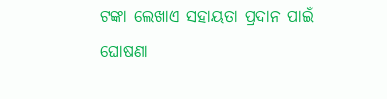ଟଙ୍କା ଲେଖାଏ ସହାୟତା ପ୍ରଦାନ ପାଇଁ ଘୋଷଣା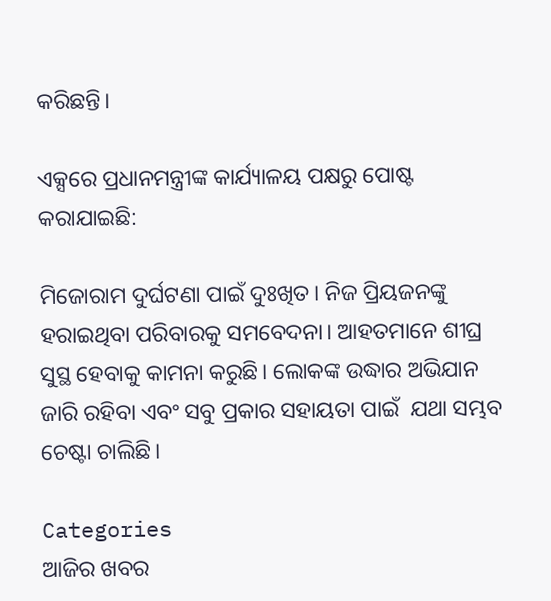କରିଛନ୍ତି।

ଏକ୍ସରେ ପ୍ରଧାନମନ୍ତ୍ରୀଙ୍କ କାର୍ଯ୍ୟାଳୟ ପକ୍ଷରୁ ପୋଷ୍ଟ କରାଯାଇଛି:

ମିଜୋରାମ ଦୁର୍ଘଟଣା ପାଇଁ ଦୁଃଖିତ। ନିଜ ପ୍ରିୟଜନଙ୍କୁ ହରାଇଥିବା ପରିବାରକୁ ସମବେଦନା। ଆହତମାନେ ଶୀଘ୍ର ସୁସ୍ଥ ହେବାକୁ କାମନା କରୁଛି। ଲୋକଙ୍କ ଉଦ୍ଧାର ଅଭିଯାନ ଜାରି ରହିବା ଏବଂ ସବୁ ପ୍ରକାର ସହାୟତା ପାଇଁ  ଯଥା ସମ୍ଭବ ଚେଷ୍ଟା ଚାଲିଛି।

Categories
ଆଜିର ଖବର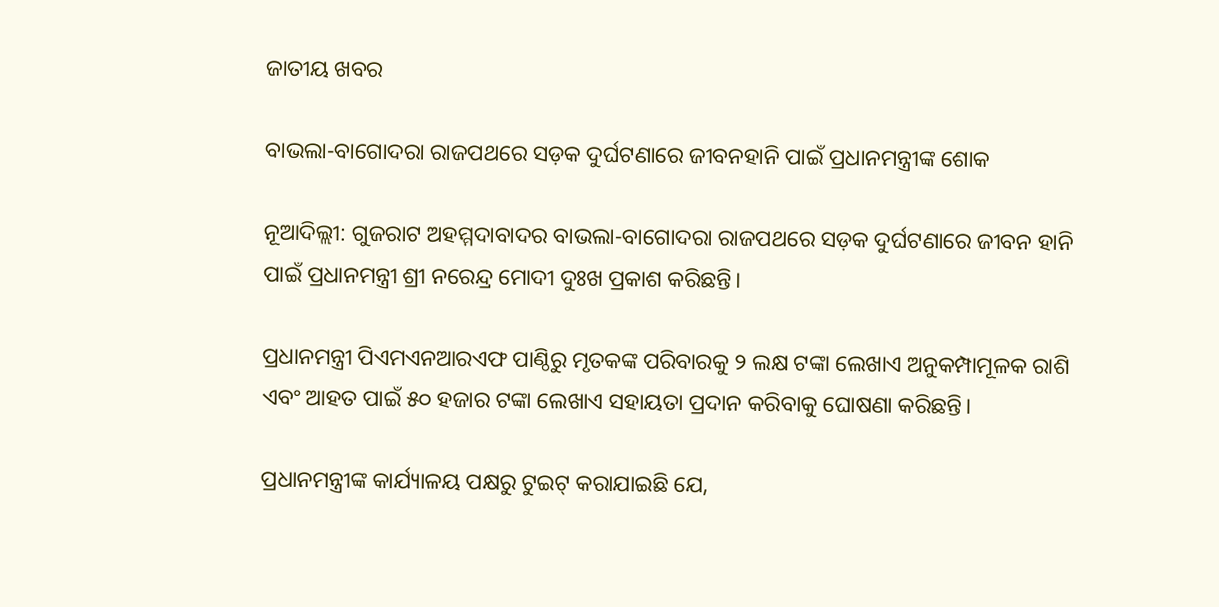ଜାତୀୟ ଖବର

ବାଭଲା-ବାଗୋଦରା ରାଜପଥରେ ସଡ଼କ ଦୁର୍ଘଟଣାରେ ଜୀବନହାନି ପାଇଁ ପ୍ରଧାନମନ୍ତ୍ରୀଙ୍କ ଶୋକ

ନୂଆଦିଲ୍ଲୀ: ଗୁଜରାଟ ଅହମ୍ମଦାବାଦର ବାଭଲା-ବାଗୋଦରା ରାଜପଥରେ ସଡ଼କ ଦୁର୍ଘଟଣାରେ ଜୀବନ ହାନି ପାଇଁ ପ୍ରଧାନମନ୍ତ୍ରୀ ଶ୍ରୀ ନରେନ୍ଦ୍ର ମୋଦୀ ଦୁଃଖ ପ୍ରକାଶ କରିଛନ୍ତି।

ପ୍ରଧାନମନ୍ତ୍ରୀ ପିଏମଏନଆରଏଫ ପାଣ୍ଠିରୁ ମୃତକଙ୍କ ପରିବାରକୁ ୨ ଲକ୍ଷ ଟଙ୍କା ଲେଖାଏ ଅନୁକମ୍ପାମୂଳକ ରାଶି ଏବଂ ଆହତ ପାଇଁ ୫୦ ହଜାର ଟଙ୍କା ଲେଖାଏ ସହାୟତା ପ୍ରଦାନ କରିବାକୁ ଘୋଷଣା କରିଛନ୍ତି।

ପ୍ରଧାନମନ୍ତ୍ରୀଙ୍କ କାର୍ଯ୍ୟାଳୟ ପକ୍ଷରୁ ଟୁଇଟ୍ କରାଯାଇଛି ଯେ,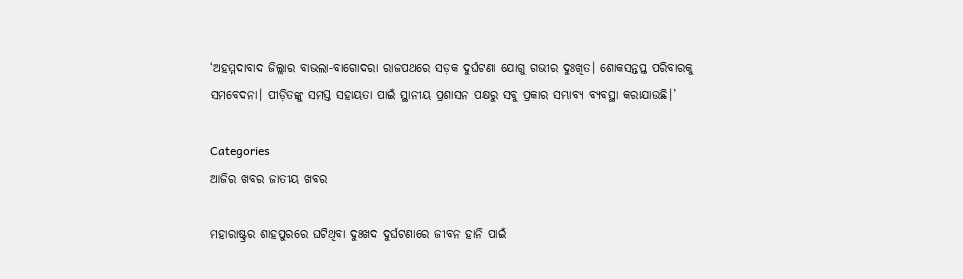‘ଅହମ୍ମଦାବାଦ ଜିଲ୍ଲାର ବାଭଲା-ବାଗୋଦରା ରାଜପଥରେ ସଡ଼କ ଦୁର୍ଘଟଣା ଯୋଗୁ ଗଭୀର ଦୁଃଖିତ। ଶୋକସନ୍ତପ୍ତ ପରିବାରକୁ ସମବେଦନା। ପୀଡ଼ିତଙ୍କୁ ସମସ୍ତ ସହାୟତା ପାଇଁ ସ୍ଥାନୀୟ ପ୍ରଶାସନ ପକ୍ଷରୁ ସବୁ ପ୍ରକାର ସମ୍ଭାବ୍ୟ ବ୍ୟବସ୍ଥା କରାଯାଉଛି।’

Categories
ଆଜିର ଖବର ଜାତୀୟ ଖବର

ମହାରାଷ୍ଟ୍ରର ଶାହପୁରରେ ଘଟିଥିବା ଦୁଃଖଦ ଦୁର୍ଘଟଣାରେ ଜୀବନ ହାନି ପାଇଁ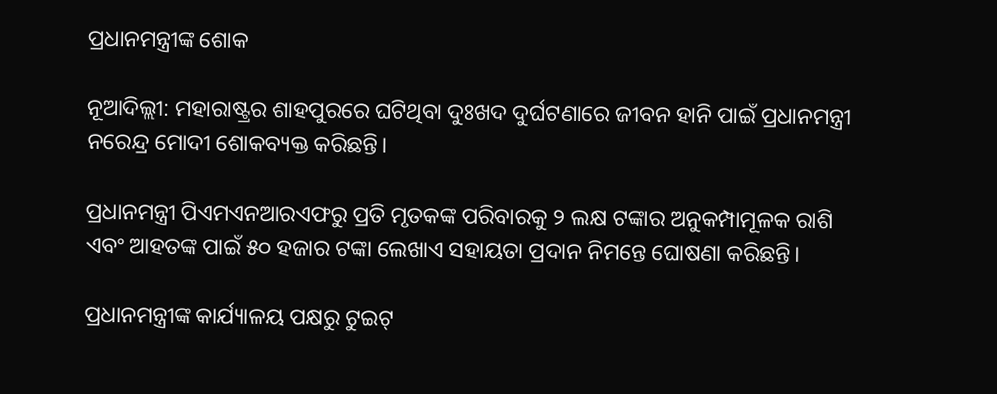ପ୍ରଧାନମନ୍ତ୍ରୀଙ୍କ ଶୋକ

ନୂଆଦିଲ୍ଲୀ: ମହାରାଷ୍ଟ୍ରର ଶାହପୁରରେ ଘଟିଥିବା ଦୁଃଖଦ ଦୁର୍ଘଟଣାରେ ଜୀବନ ହାନି ପାଇଁ ପ୍ରଧାନମନ୍ତ୍ରୀ ନରେନ୍ଦ୍ର ମୋଦୀ ଶୋକବ୍ୟକ୍ତ କରିଛନ୍ତି।

ପ୍ରଧାନମନ୍ତ୍ରୀ ପିଏମଏନଆରଏଫରୁ ପ୍ରତି ମୃତକଙ୍କ ପରିବାରକୁ ୨ ଲକ୍ଷ ଟଙ୍କାର ଅନୁକମ୍ପାମୂଳକ ରାଶି ଏବଂ ଆହତଙ୍କ ପାଇଁ ୫୦ ହଜାର ଟଙ୍କା ଲେଖାଏ ସହାୟତା ପ୍ରଦାନ ନିମନ୍ତେ ଘୋଷଣା କରିଛନ୍ତି।

ପ୍ରଧାନମନ୍ତ୍ରୀଙ୍କ କାର୍ଯ୍ୟାଳୟ ପକ୍ଷରୁ ଟୁଇଟ୍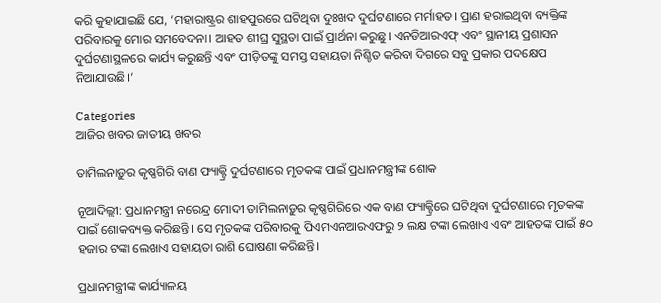କରି କୁହାଯାଇଛି ଯେ, ‘ମହାରାଷ୍ଟ୍ରର ଶାହପୁରରେ ଘଟିଥିବା ଦୁଃଖଦ ଦୁର୍ଘଟଣାରେ ମର୍ମାହତ। ପ୍ରାଣ ହରାଇଥିବା ବ୍ୟକ୍ତିଙ୍କ ପରିବାରକୁ ମୋର ସମବେଦନା। ଆହତ ଶୀଘ୍ର ସୁସ୍ଥତା ପାଇଁ ପ୍ରାର୍ଥନା କରୁଛୁ। ଏନଡିଆରଏଫ୍ ଏବଂ ସ୍ଥାନୀୟ ପ୍ରଶାସନ ଦୁର୍ଘଟଣାସ୍ଥଳରେ କାର୍ଯ୍ୟ କରୁଛନ୍ତି ଏବଂ ପୀଡ଼ିତଙ୍କୁ ସମସ୍ତ ସହାୟତା ନିଶ୍ଚିତ କରିବା ଦିଗରେ ସବୁ ପ୍ରକାର ପଦକ୍ଷେପ ନିଆଯାଉଛି।’

Categories
ଆଜିର ଖବର ଜାତୀୟ ଖବର

ତାମିଲନାଡ଼ୁର କୃଷ୍ଣଗିରି ବାଣ ଫ୍ୟାକ୍ଟ୍ରି ଦୁର୍ଘଟଣାରେ ମୃତକଙ୍କ ପାଇଁ ପ୍ରଧାନମନ୍ତ୍ରୀଙ୍କ ଶୋକ

ନୂଆଦିଲ୍ଲୀ: ପ୍ରଧାନମନ୍ତ୍ରୀ ନରେନ୍ଦ୍ର ମୋଦୀ ତାମିଲନାଡ଼ୁର କୃଷ୍ଣଗିରିରେ ଏକ ବାଣ ଫ୍ୟାକ୍ଟ୍ରିରେ ଘଟିଥିବା ଦୁର୍ଘଟଣାରେ ମୃତକଙ୍କ ପାଇଁ ଶୋକବ୍ୟକ୍ତ କରିଛନ୍ତି। ସେ ମୃତକଙ୍କ ପରିବାରକୁ ପିଏମଏନଆରଏଫରୁ ୨ ଲକ୍ଷ ଟଙ୍କା ଲେଖାଏ ଏବଂ ଆହତଙ୍କ ପାଇଁ ୫୦ ହଜାର ଟଙ୍କା ଲେଖାଏ ସହାୟତା ରାଶି ଘୋଷଣା କରିଛନ୍ତି।

ପ୍ରଧାନମନ୍ତ୍ରୀଙ୍କ କାର୍ଯ୍ୟାଳୟ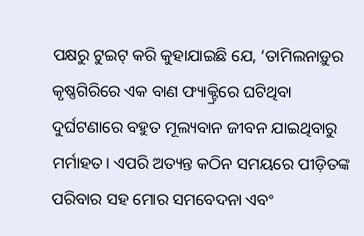ପକ୍ଷରୁ ଟୁଇଟ୍ କରି କୁହାଯାଇଛି ଯେ, ‘ତାମିଲନାଡ଼ୁର କୃଷ୍ଣଗିରିରେ ଏକ ବାଣ ଫ୍ୟାକ୍ଟ୍ରିରେ ଘଟିଥିବା ଦୁର୍ଘଟଣାରେ ବହୁତ ମୂଲ୍ୟବାନ ଜୀବନ ଯାଇଥିବାରୁ ମର୍ମାହତ। ଏପରି ଅତ୍ୟନ୍ତ କଠିନ ସମୟରେ ପୀଡ଼ିତଙ୍କ ପରିବାର ସହ ମୋର ସମବେଦନା ଏବଂ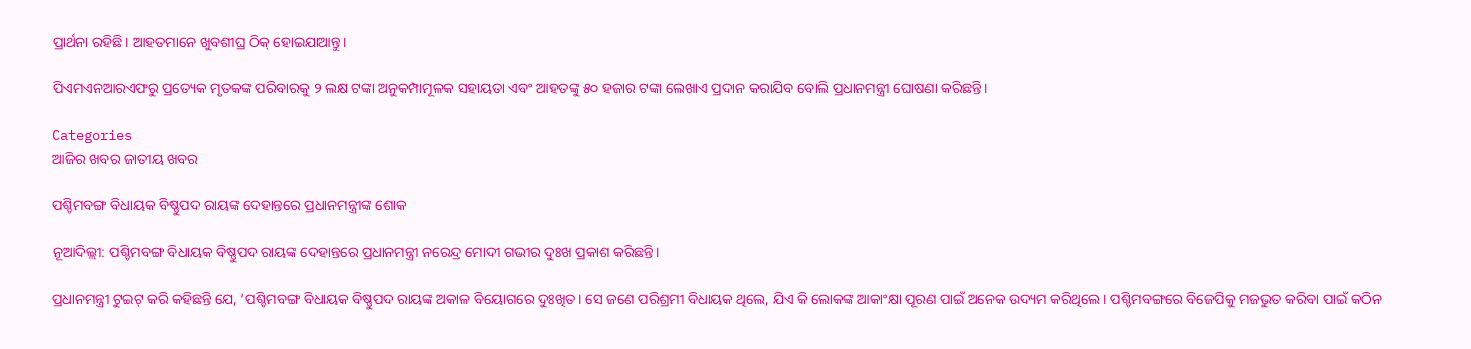ପ୍ରାର୍ଥନା ରହିଛି। ଆହତମାନେ ଖୁବଶୀଘ୍ର ଠିକ୍ ହୋଇଯାଆନ୍ତୁ।

ପିଏମଏନଆରଏଫରୁ ପ୍ରତ୍ୟେକ ମୃତକଙ୍କ ପରିବାରକୁ ୨ ଲକ୍ଷ ଟଙ୍କା ଅନୁକମ୍ପାମୂଳକ ସହାୟତା ଏବଂ ଆହତଙ୍କୁ ୫୦ ହଜାର ଟଙ୍କା ଲେଖାଏ ପ୍ରଦାନ କରାଯିବ ବୋଲି ପ୍ରଧାନମନ୍ତ୍ରୀ ଘୋଷଣା କରିଛନ୍ତି।

Categories
ଆଜିର ଖବର ଜାତୀୟ ଖବର

ପଶ୍ଚିମବଙ୍ଗ ବିଧାୟକ ବିଷ୍ଣୁପଦ ରାୟଙ୍କ ଦେହାନ୍ତରେ ପ୍ରଧାନମନ୍ତ୍ରୀଙ୍କ ଶୋକ

ନୂଆଦିଲ୍ଲୀ: ପଶ୍ଚିମବଙ୍ଗ ବିଧାୟକ ବିଷ୍ଣୁପଦ ରାୟଙ୍କ ଦେହାନ୍ତରେ ପ୍ରଧାନମନ୍ତ୍ରୀ ନରେନ୍ଦ୍ର ମୋଦୀ ଗଭୀର ଦୁଃଖ ପ୍ରକାଶ କରିଛନ୍ତି।

ପ୍ରଧାନମନ୍ତ୍ରୀ ଟୁଇଟ୍ କରି କହିଛନ୍ତି ଯେ, ‘ପଶ୍ଚିମବଙ୍ଗ ବିଧାୟକ ବିଷ୍ଣୁପଦ ରାୟଙ୍କ ଅକାଳ ବିୟୋଗରେ ଦୁଃଖିତ। ସେ ଜଣେ ପରିଶ୍ରମୀ ବିଧାୟକ ଥିଲେ, ଯିଏ କି ଲୋକଙ୍କ ଆକାଂକ୍ଷା ପୂରଣ ପାଇଁ ଅନେକ ଉଦ୍ୟମ କରିଥିଲେ। ପଶ୍ଚିମବଙ୍ଗରେ ବିଜେପିକୁ ମଜଭୁତ କରିବା ପାଇଁ କଠିନ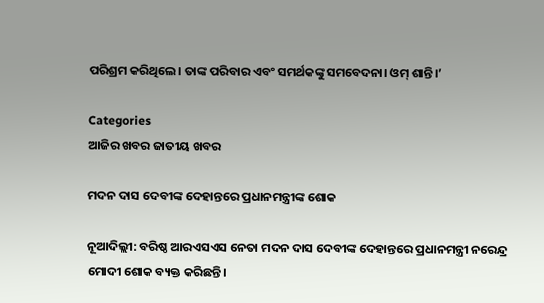ପରିଶ୍ରମ କରିଥିଲେ। ତାଙ୍କ ପରିବାର ଏବଂ ସମର୍ଥକଙ୍କୁ ସମବେଦନା। ଓମ୍ ଶାନ୍ତି।’

Categories
ଆଜିର ଖବର ଜାତୀୟ ଖବର

ମଦନ ଦାସ ଦେବୀଙ୍କ ଦେହାନ୍ତରେ ପ୍ରଧାନମନ୍ତ୍ରୀଙ୍କ ଶୋକ

ନୂଆଦିଲ୍ଲୀ: ବରିଷ୍ଠ ଆରଏସଏସ ନେତା ମଦନ ଦାସ ଦେବୀଙ୍କ ଦେହାନ୍ତରେ ପ୍ରଧାନମନ୍ତ୍ରୀ ନରେନ୍ଦ୍ର ମୋଦୀ ଶୋକ ବ୍ୟକ୍ତ କରିଛନ୍ତି।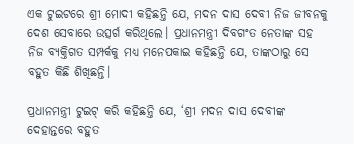ଏକ ଟୁଇଟରେ ଶ୍ରୀ ମୋଦୀ କହିଛନ୍ତି ଯେ, ମଦନ ଦାସ ଦେବୀ ନିଜ ଜୀବନକୁ ଦେଶ ସେବାରେ ଉତ୍ସର୍ଗ କରିଥିଲେ। ପ୍ରଧାନମନ୍ତ୍ରୀ ଦିବଗଂତ ନେତାଙ୍କ ସହ ନିଜ ବ୍ୟକ୍ତିଗତ ସମ୍ପର୍କକୁ ମଧ୍ୟ ମନେପକାଇ କହିଛନ୍ତି ଯେ, ତାଙ୍କଠାରୁ ସେ ବହୁତ କିଛି ଶିଖିଛନ୍ତି।

ପ୍ରଧାନମନ୍ତ୍ରୀ ଟୁଇଟ୍ କରି କହିଛନ୍ତି ଯେ, ‘ଶ୍ରୀ ମଦନ ଦାସ ଦେବୀଙ୍କ ଦେହାନ୍ତରେ ବହୁତ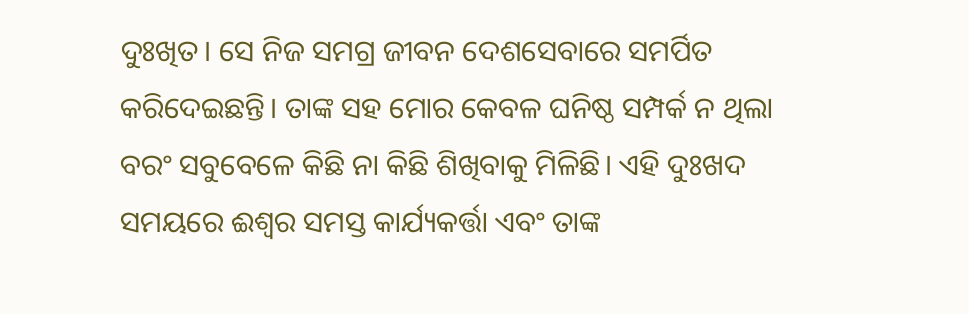ଦୁଃଖିତ। ସେ ନିଜ ସମଗ୍ର ଜୀବନ ଦେଶସେବାରେ ସମର୍ପିତ କରିଦେଇଛନ୍ତି। ତାଙ୍କ ସହ ମୋର କେବଳ ଘନିଷ୍ଠ ସମ୍ପର୍କ ନ ଥିଲା ବରଂ ସବୁବେଳେ କିଛି ନା କିଛି ଶିଖିବାକୁ ମିଳିଛି। ଏହି ଦୁଃଖଦ ସମୟରେ ଈଶ୍ୱର ସମସ୍ତ କାର୍ଯ୍ୟକର୍ତ୍ତା ଏବଂ ତାଙ୍କ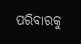ପରିବାରକୁ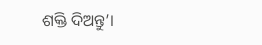ଶକ୍ତି ଦିଅନ୍ତୁ’।